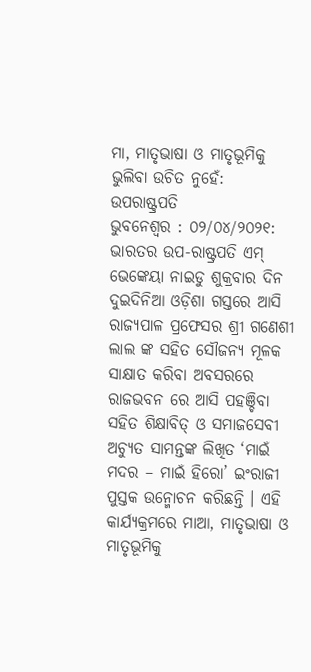ମା, ମାତୃଭାଷା ଓ ମାତୃଭୂମିକୁ ଭୁଲିବା ଉଚିତ ନୁହେଁ: ଉପରାଷ୍ଟ୍ରପତି
ଭୁବନେଶ୍ୱର : ୦୨/୦୪/୨୦୨୧: ଭାରତର ଉପ-ରାଷ୍ଟ୍ରପତି ଏମ୍ ଭେଙ୍କେୟା ନାଇଡୁ ଶୁକ୍ରବାର ଦିନ ଦୁଇଦିନିଆ ଓଡ଼ିଶା ଗସ୍ତରେ ଆସି ରାଜ୍ୟପାଳ ପ୍ରଫେସର ଶ୍ରୀ ଗଣେଶୀ ଲାଲ ଙ୍କ ସହିତ ସୌଜନ୍ୟ ମୂଳକ ସାକ୍ଷାତ କରିବା ଅବସରରେ ରାଜଭବନ ରେ ଆସି ପହଞ୍ଚିବା ସହିତ ଶିକ୍ଷାବିତ୍ ଓ ସମାଜସେବୀ ଅଚ୍ୟୁତ ସାମନ୍ତଙ୍କ ଲିଖିତ ‘ମାଇଁ ମଦର – ମାଇଁ ହିରୋ’ ଇଂରାଜୀ ପୁସ୍ତକ ଉନ୍ମୋଚନ କରିଛନ୍ତି । ଏହି କାର୍ଯ୍ୟକ୍ରମରେ ମାଆ, ମାତୃଭାଷା ଓ ମାତୃଭୂମିକୁ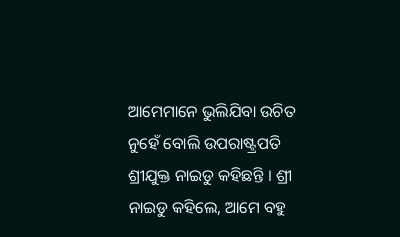ଆମେମାନେ ଭୁଲିଯିବା ଉଚିତ ନୁହେଁ ବୋଲି ଉପରାଷ୍ଟ୍ରପତି ଶ୍ରୀଯୁକ୍ତ ନାଇଡୁ କହିଛନ୍ତି । ଶ୍ରୀ ନାଇଡୁ କହିଲେ, ଆମେ ବହୁ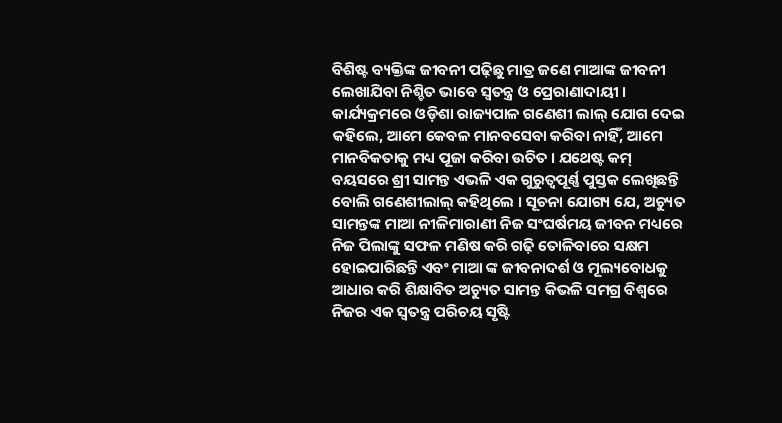ବିଶିଷ୍ଟ ବ୍ୟକ୍ତିଙ୍କ ଜୀବନୀ ପଢ଼ିଛୁ ମାତ୍ର ଜଣେ ମାଆଙ୍କ ଜୀବନୀ ଲେଖାଯିବା ନିଶ୍ଚିତ ଭାବେ ସ୍ୱତନ୍ତ୍ର ଓ ପ୍ରେରାଣାଦାୟୀ । କାର୍ଯ୍ୟକ୍ରମରେ ଓଡ଼ିଶା ରାଜ୍ୟପାଳ ଗଣେଶୀ ଲାଲ୍ ଯୋଗ ଦେଇ କହିଲେ, ଆମେ କେବଳ ମାନବସେବା କରିବା ନାହିଁ, ଆମେ ମାନବିକତାକୁ ମଧ୍ୟ ପୂଜା କରିବା ଉଚିତ । ଯଥେଷ୍ଟ କମ୍ ବୟସରେ ଶ୍ରୀ ସାମନ୍ତ ଏଭଳି ଏକ ଗୁରୁତ୍ୱପୂର୍ଣ୍ଣ ପୁସ୍ତକ ଲେଖିଛନ୍ତି ବୋଲି ଗଣେଶୀଲାଲ୍ କହିଥିଲେ । ସୂଚନା ଯୋଗ୍ୟ ଯେ, ଅଚ୍ୟୁତ ସାମନ୍ତଙ୍କ ମାଆ ନୀଳିମାରାଣୀ ନିଜ ସଂଘର୍ଷମୟ ଜୀବନ ମଧ୍ୟରେ ନିଜ ପିଲାଙ୍କୁ ସଫଳ ମଣିଷ କରି ଗଢ଼ି ତୋଳିବାରେ ସକ୍ଷମ ହୋଇପାରିଛନ୍ତି ଏବଂ ମାଆ ଙ୍କ ଜୀବନାଦର୍ଶ ଓ ମୂଲ୍ୟବୋଧକୁ ଆଧାର କରି ଶିକ୍ଷାବିତ ଅଚ୍ୟୁତ ସାମନ୍ତ କିଭଳି ସମଗ୍ର ବିଶ୍ୱରେ ନିଜର ଏକ ସ୍ୱତନ୍ତ୍ର ପରିଚୟ ସୃଷ୍ଟି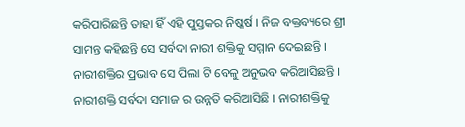କରିପାରିଛନ୍ତି ତାହା ହିଁ ଏହି ପୁସ୍ତକର ନିଷ୍କର୍ଷ । ନିଜ ବକ୍ତବ୍ୟରେ ଶ୍ରୀ ସାମନ୍ତ କହିଛନ୍ତି ସେ ସର୍ବଦା ନାରୀ ଶକ୍ତିକୁ ସମ୍ମାନ ଦେଇଛନ୍ତି । ନାରୀଶକ୍ତିର ପ୍ରଭାବ ସେ ପିଲା ଟି ବେଳୁ ଅନୁଭବ କରିଆସିଛନ୍ତି । ନାରୀଶକ୍ତି ସର୍ବଦା ସମାଜ ର ଉନ୍ନତି କରିଆସିଛି । ନାରୀଶକ୍ତିକୁ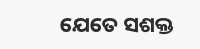ଯେତେ ସଶକ୍ତ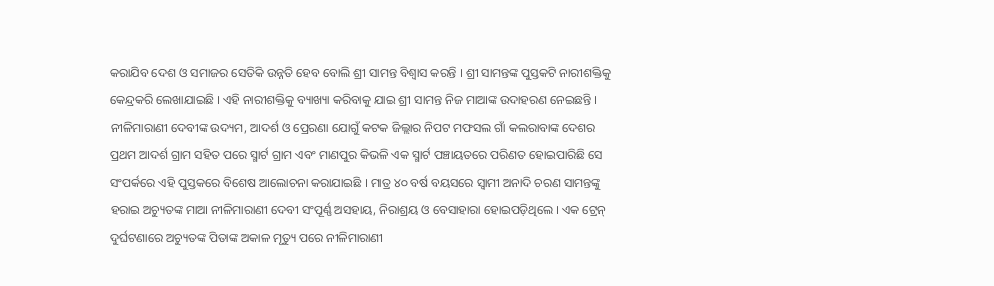କରାଯିବ ଦେଶ ଓ ସମାଜର ସେତିକି ଉନ୍ନତି ହେବ ବୋଲି ଶ୍ରୀ ସାମନ୍ତ ବିଶ୍ୱାସ କରନ୍ତି । ଶ୍ରୀ ସାମନ୍ତଙ୍କ ପୁସ୍ତକଟି ନାରୀଶକ୍ତିକୁ କେନ୍ଦ୍ରକରି ଲେଖାଯାଇଛି । ଏହି ନାରୀଶକ୍ତିକୁ ବ୍ୟାଖ୍ୟା କରିବାକୁ ଯାଇ ଶ୍ରୀ ସାମନ୍ତ ନିଜ ମାଆଙ୍କ ଉଦାହରଣ ନେଇଛନ୍ତି । ନୀଳିମାରାଣୀ ଦେବୀଙ୍କ ଉଦ୍ୟମ, ଆଦର୍ଶ ଓ ପ୍ରେରଣା ଯୋଗୁଁ କଟକ ଜିଲ୍ଲାର ନିପଟ ମଫସଲ ଗାଁ କଲରାବାଙ୍କ ଦେଶର ପ୍ରଥମ ଆଦର୍ଶ ଗ୍ରାମ ସହିତ ପରେ ସ୍ମାର୍ଟ ଗ୍ରାମ ଏବଂ ମାଣପୁର କିଭଳି ଏକ ସ୍ମାର୍ଟ ପଞ୍ଚାୟତରେ ପରିଣତ ହୋଇପାରିଛି ସେ ସଂପର୍କରେ ଏହି ପୁସ୍ତକରେ ବିଶେଷ ଆଲୋଚନା କରାଯାଇଛି । ମାତ୍ର ୪୦ ବର୍ଷ ବୟସରେ ସ୍ୱାମୀ ଅନାଦି ଚରଣ ସାମନ୍ତଙ୍କୁ ହରାଇ ଅଚ୍ୟୁତଙ୍କ ମାଆ ନୀଳିମାରାଣୀ ଦେବୀ ସଂପୂର୍ଣ୍ଣ ଅସହାୟ, ନିରାଶ୍ରୟ ଓ ବେସାହାରା ହୋଇପଡ଼ିଥିଲେ । ଏକ ଟ୍ରେନ୍ ଦୁର୍ଘଟଣାରେ ଅଚ୍ୟୁତଙ୍କ ପିତାଙ୍କ ଅକାଳ ମୃତ୍ୟୁ ପରେ ନୀଳିମାରାଣୀ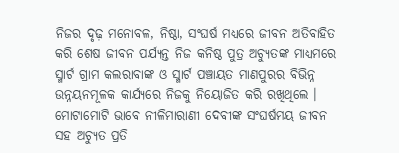ନିଜର ଦୃଢ଼ ମନୋବଳ, ନିଷ୍ଠା, ସଂଘର୍ଷ ମଧ୍ୟରେ ଜୀବନ ଅତିବାହିତ କରି ଶେଷ ଜୀବନ ପର୍ଯ୍ୟନ୍ତ ନିଜ କନିଷ୍ଠ ପୁତ୍ର ଅଚ୍ୟୁତଙ୍କ ମାଧ୍ୟମରେ ସ୍ମାର୍ଟ ଗ୍ରାମ କଲରାବାଙ୍କ ଓ ସ୍ମାର୍ଟ ପଞ୍ଚାୟତ ମାଣପୁରର ବିଭିନ୍ନ ଉନ୍ନୟନମୂଳକ କାର୍ଯ୍ୟରେ ନିଜକୁ ନିୟୋଜିତ କରି ରଖିଥିଲେ । ମୋଟାମୋଟି ଭାବେ ନୀଳିମାରାଣୀ ଦେବୀଙ୍କ ସଂଘର୍ଷମୟ ଜୀବନ ସହ ଅଚ୍ୟୁତ ପ୍ରତି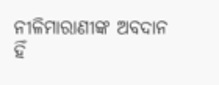ନୀଳିମାରାଣୀଙ୍କ ଅବଦାନ ହିଁ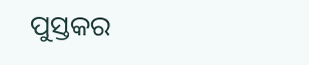ପୁସ୍ତକର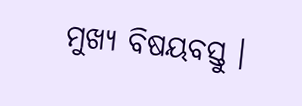ମୁଖ୍ୟ ବିଷୟବସ୍ତୁ ।